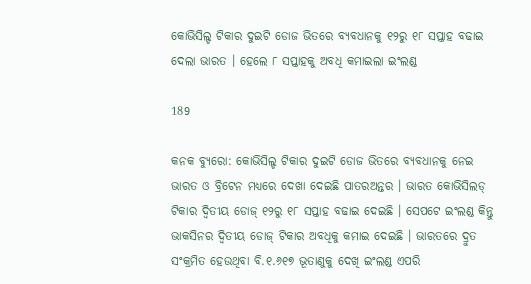କୋଭିସିଲ୍ଡ ଟିକାର ଦୁଇଟି ଡୋଜ ଭିତରେ ବ୍ୟବଧାନକୁ ୧୨ରୁ ୧୮ ସପ୍ତାହ ବଢାଇ ଦେଲା ଭାରତ । ହେଲେ ୮ ସପ୍ତାହକୁ ଅବଧି କମାଇଲା ଇଂଲଣ୍ଡ

189

କନକ ବ୍ୟୁରୋ: କୋଭିସିଲ୍ଡ ଟିକାର ଦୁଇଟି ଡୋଜ ଭିତରେ ବ୍ୟବଧାନକୁ ନେଇ ଭାରତ ଓ ବ୍ରିଟେନ ମଧ୍ୟରେ ଦେଖା ଦେଇଛି ପାତରଅନ୍ତର । ଭାରତ କୋଭିସିଲଡ୍ ଟିକାର ଦ୍ୱିତୀୟ ଡୋଜ୍ ୧୨ରୁ ୧୮ ସପ୍ତାହ ବଢାଇ ଦେଇଛି । ସେପଟେ ଇଂଲଣ୍ଡ କିନ୍ତୁ ଭାକସିନର ଦ୍ୱିତୀୟ ଡୋଜ୍ ଟିକାର ଅବଧିକୁ କମାଇ ଦେଇଛି । ଭାରତରେ ଦ୍ରୁତ ସଂକ୍ରମିତ ହେଉଥିବା ବି.୧.୬୧୭ ଭୂତାଣୁକୁ ଦେଖି ଇଂଲଣ୍ଡ ଏପରି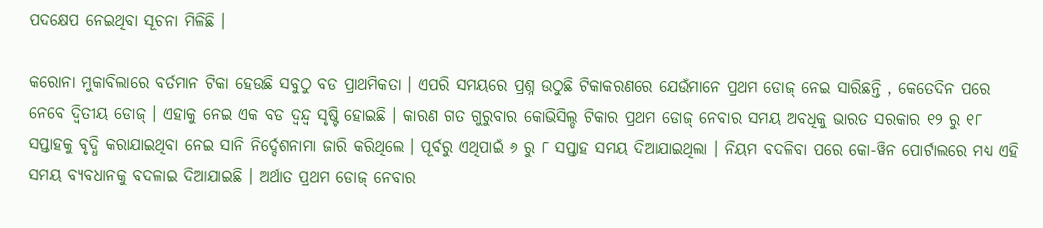ପଦକ୍ଷେପ ନେଇଥିବା ସୂଚନା ମିଳିଛି ।

କରୋନା ମୁକାବିଲାରେ ବର୍ତମାନ ଟିକା ହେଉଛି ସବୁଠୁ ବଡ ପ୍ରାଥମିକତା । ଏପରି ସମୟରେ ପ୍ରଶ୍ନ ଉଠୁଛି ଟିକାକରଣରେ ଯେଉଁମାନେ ପ୍ରଥମ ଡୋଜ୍ ନେଇ ସାରିଛନ୍ତି , କେତେଦିନ ପରେ ନେବେ ଦ୍ୱିତୀୟ ଡୋଜ୍ । ଏହାକୁ ନେଇ ଏକ ବଡ ଦ୍ୱନ୍ଦ୍ୱ ସୃଷ୍ଟି ହୋଇଛି । କାରଣ ଗତ ଗୁରୁବାର କୋଭିସିଲ୍ଡ ଟିକାର ପ୍ରଥମ ଡୋଜ୍ ନେବାର ସମୟ ଅବଧିକୁ ଭାରତ ସରକାର ୧୨ ରୁ ୧୮ ସପ୍ତାହକୁ ବୃଦ୍ଧି କରାଯାଇଥିବା ନେଇ ସାନି ନିର୍ଦ୍ଦେଶନାମା ଜାରି କରିଥିଲେ । ପୂର୍ବରୁ ଏଥିପାଇଁ ୬ ରୁ ୮ ସପ୍ତାହ ସମୟ ଦିଆଯାଇଥିଲା । ନିୟମ ବଦଳିବା ପରେ କୋ-ୱିନ ପୋର୍ଟାଲରେ ମଧ୍ୟ ଏହି ସମୟ ବ୍ୟବଧାନକୁ ବଦଳାଇ ଦିଆଯାଇଛି । ଅର୍ଥାତ ପ୍ରଥମ ଡୋଜ୍ ନେବାର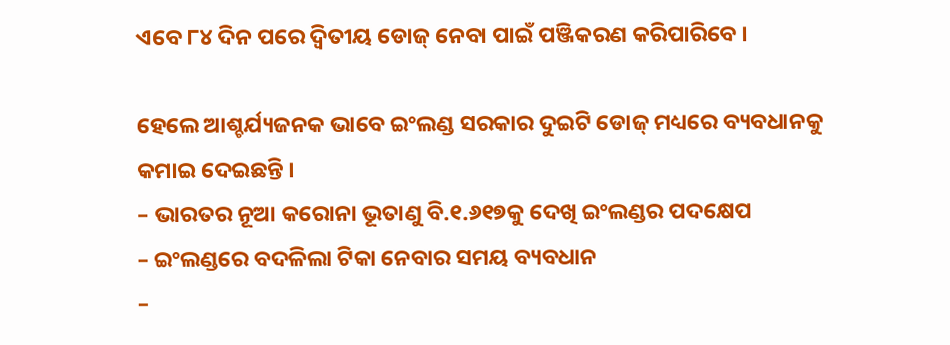ଏବେ ୮୪ ଦିନ ପରେ ଦ୍ୱିତୀୟ ଡୋଜ୍ ନେବା ପାଇଁ ପଞ୍ଜିକରଣ କରିପାରିବେ ।

ହେଲେ ଆଶ୍ଚର୍ଯ୍ୟଜନକ ଭାବେ ଇଂଲଣ୍ଡ ସରକାର ଦୁଇଟି ଡୋଜ୍ ମଧ୍ୟରେ ବ୍ୟବଧାନକୁ କମାଇ ଦେଇଛନ୍ତି ।
– ଭାରତର ନୂଆ କରୋନା ଭୂତାଣୁ ବି.୧.୬୧୭କୁ ଦେଖି ଇଂଲଣ୍ଡର ପଦକ୍ଷେପ
– ଇଂଲଣ୍ଡରେ ବଦଳିଲା ଟିକା ନେବାର ସମୟ ବ୍ୟବଧାନ
–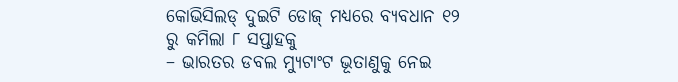କୋଭିସିଲଡ୍ ଦୁଇଟି ଡୋଜ୍ ମଧ୍ୟରେ ବ୍ୟବଧାନ ୧୨ ରୁ କମିଲା ୮ ସପ୍ତାହକୁ
– ଭାରତର ଡବଲ ମ୍ୟୁଟାଂଟ ଭୂତାଣୁକୁ ନେଇ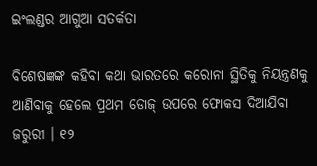ଇଂଲଣ୍ଡର ଆଗୁଆ ସତର୍କତା

ବିଶେଷଜ୍ଞଙ୍କ କହିବା କଥା ଭାରତରେ କରୋନା ସ୍ଥିତିକୁ ନିୟନ୍ତ୍ରଣକୁ ଆଣିବାକୁ ହେଲେ ପ୍ରଥମ ଡୋଜ୍ ଉପରେ ଫୋକସ ଦିଆଯିବା ଜରୁରୀ । ୧୨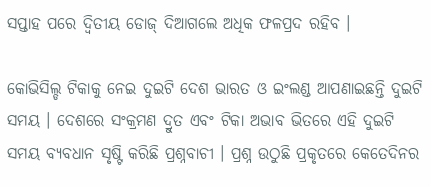ସପ୍ତାହ ପରେ ଦ୍ୱିତୀୟ ଡୋଜ୍ ଦିଆଗଲେ ଅଧିକ ଫଳପ୍ରଦ ରହିବ ।

କୋଭିସିଲ୍ଡ ଟିକାକୁ ନେଇ ଦୁଇଟି ଦେଶ ଭାରତ ଓ ଇଂଲଣ୍ଡ ଆପଣାଇଛନ୍ତି ଦୁଇଟି ସମୟ । ଦେଶରେ ସଂକ୍ରମଣ ଦ୍ରୁତ ଏବଂ ଟିକା ଅଭାବ ଭିତରେ ଏହି ଦୁଇଟି ସମୟ ବ୍ୟବଧାନ ସୃଷ୍ଟି କରିଛି ପ୍ରଶ୍ନବାଚୀ । ପ୍ରଶ୍ନ ଉଠୁଛି ପ୍ରକୃତରେ କେତେଦିନର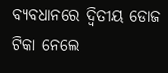ବ୍ୟବଧାନରେ ଦ୍ୱିତୀୟ ଡୋଜ ଟିକା ନେଲେ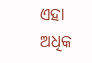ଏହା ଅଧିକ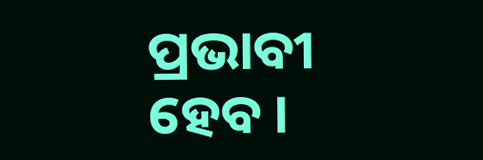ପ୍ରଭାବୀ ହେବ ।